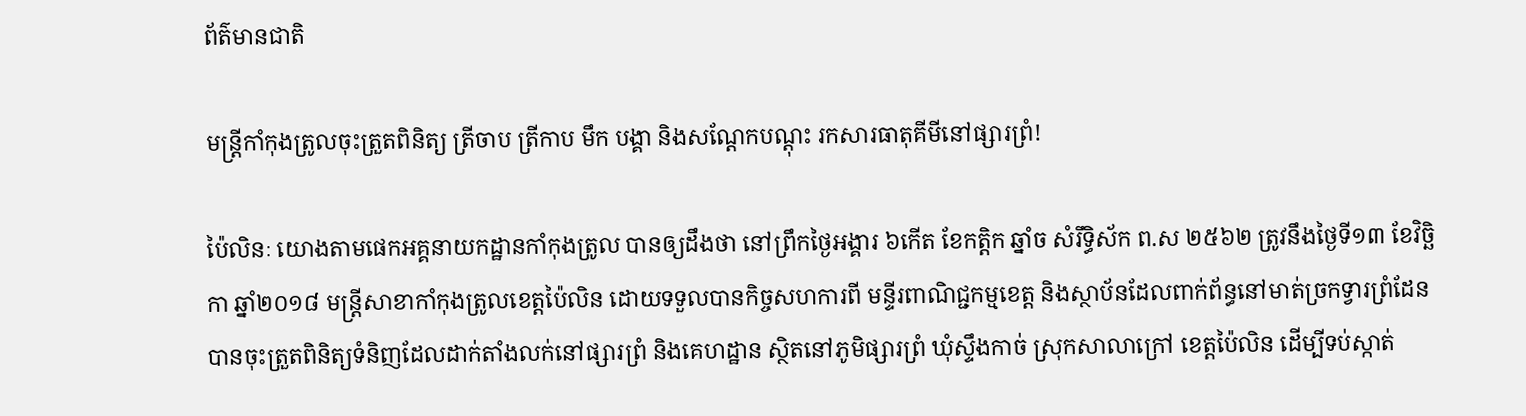ព័ត៌មានជាតិ

មន្រ្តីកាំកុងត្រូលចុះត្រួតពិនិត្យ ត្រីចាប ត្រីកាប មឹក បង្គា និងសណ្តែកបណ្តុះ រកសារធាតុគីមីនៅផ្សារព្រំ!

ប៉ៃលិនៈ យោងតាមផេកអគ្គនាយកដ្ឋានកាំកុងត្រូល បានឲ្យដឹងថា នៅព្រឹកថ្ងៃអង្គារ ៦កើត ខែកត្តិក ឆ្នាំច សំរឹទ្ធិស័ក ព.ស ២៥៦២ ត្រូវនឹងថ្ងៃទី១៣ ខែវិច្ឆិកា ឆ្នាំ២០១៨ មន្រ្តីសាខាកាំកុងត្រូលខេត្តប៉ៃលិន ដោយទទួលបានកិច្ចសហការពី មន្ទីរពាណិជ្ជកម្មខេត្ត និងស្ថាប័នដែលពាក់ព័ន្ធនៅមាត់ច្រកទ្វារព្រំដែន បានចុះត្រួតពិនិត្យទំនិញដែលដាក់តាំងលក់នៅផ្សារព្រំ និងគេហដ្ឋាន ស្ថិតនៅភូមិផ្សារព្រំ ឃុំស្ទឹងកាច់ ស្រុកសាលាក្រៅ ខេត្តប៉ៃលិន ដើម្បីទប់ស្កាត់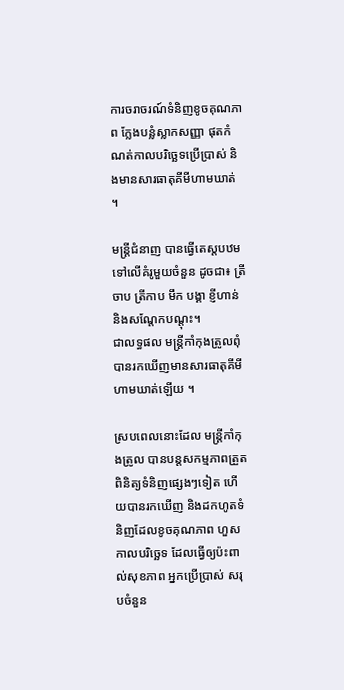ការចរាចរណ៍ទំនិញខូចគុណភាព ក្លែងបន្លំស្លាកសញ្ញា ផុតកំណត់កាលបរិច្ឆេទប្រើប្រាស់ និងមានសារធាតុគីមីហាមឃាត់ ។

មន្ត្រីជំនាញ បានធ្វើតេស្តបឋមទៅលើគំរូមួយចំនួន ដូចជា៖ ត្រីចាប ត្រីកាប មឹក បង្គា ខ្ញីហាន់ និងសណ្តែកបណ្តុះ។
ជាលទ្ធផល មន្ត្រីកាំកុងត្រូលពុំបានរកឃើញមានសារធាតុគីមីហាមឃាត់ឡើយ ។

ស្របពេលនោះដែល មន្រ្តីកាំកុងត្រូល បានបន្តសកម្មភាពត្រួតពិនិត្យទំនិញផ្សេងៗទៀត ហើយបានរកឃើញ និងដកហូតទំនិញដែលខូចគុណភាព ហួសកាលបរិច្ឆេទ ដែលធ្វើឲ្យប៉ះពាល់សុខភាព អ្នកប្រើប្រាស់ សរុបចំនួន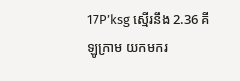17P’ksg ស្មើរនឹង 2.36 គីឡូក្រាម យកមករ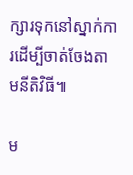ក្សារទុកនៅស្នាក់ការដើម្បីចាត់ចែងតាមនីតិវិធី៕

ម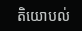តិយោបល់